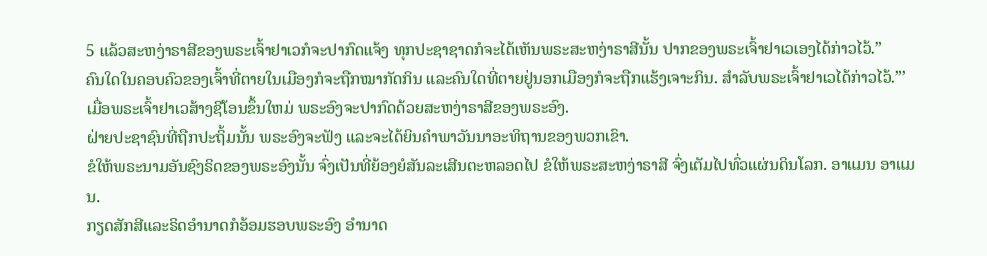5 ແລ້ວສະຫງ່າຣາສີຂອງພຣະເຈົ້າຢາເວກໍຈະປາກົດແຈ້ງ ທຸກປະຊາຊາດກໍຈະໄດ້ເຫັນພຣະສະຫງ່າຣາສີນັ້ນ ປາກຂອງພຣະເຈົ້າຢາເວເອງໄດ້ກ່າວໄວ້.”
ຄົນໃດໃນຄອບຄົວຂອງເຈົ້າທີ່ຕາຍໃນເມືອງກໍຈະຖືກໝາກັດກິນ ແລະຄົນໃດທີ່ຕາຍຢູ່ນອກເມືອງກໍຈະຖືກແຮ້ງເຈາະກິນ. ສຳລັບພຣະເຈົ້າຢາເວໄດ້ກ່າວໄວ້.”’
ເມື່ອພຣະເຈົ້າຢາເວສ້າງຊີໂອນຂຶ້ນໃຫມ່ ພຣະອົງຈະປາກົດດ້ວຍສະຫງ່າຣາສີຂອງພຣະອົງ.
ຝ່າຍປະຊາຊົນທີ່ຖືກປະຖິ້ມນັ້ນ ພຣະອົງຈະຟັງ ແລະຈະໄດ້ຍິນຄຳພາວັນນາອະທິຖານຂອງພວກເຂົາ.
ຂໍໃຫ້ພຣະນາມອັນຊົງຣິດຂອງພຣະອົງນັ້ນ ຈົ່ງເປັນທີ່ຍ້ອງຍໍສັນລະເສີນຕະຫລອດໄປ ຂໍໃຫ້ພຣະສະຫງ່າຣາສີ ຈົ່ງເຕັມໄປທົ່ວແຜ່ນດິນໂລກ. ອາແມນ ອາແມນ.
ກຽດສັກສີແລະຣິດອຳນາດກໍອ້ອມຮອບພຣະອົງ ອຳນາດ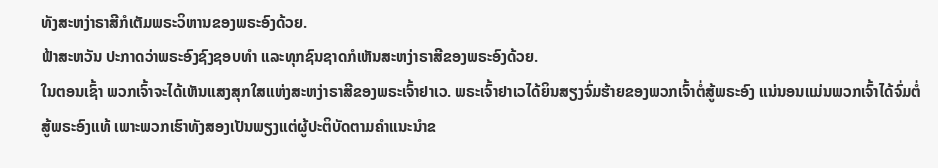ທັງສະຫງ່າຣາສີກໍເຕັມພຣະວິຫານຂອງພຣະອົງດ້ວຍ.
ຟ້າສະຫວັນ ປະກາດວ່າພຣະອົງຊົງຊອບທຳ ແລະທຸກຊົນຊາດກໍເຫັນສະຫງ່າຣາສີຂອງພຣະອົງດ້ວຍ.
ໃນຕອນເຊົ້າ ພວກເຈົ້າຈະໄດ້ເຫັນແສງສຸກໃສແຫ່ງສະຫງ່າຣາສີຂອງພຣະເຈົ້າຢາເວ. ພຣະເຈົ້າຢາເວໄດ້ຍິນສຽງຈົ່ມຮ້າຍຂອງພວກເຈົ້າຕໍ່ສູ້ພຣະອົງ ແນ່ນອນແມ່ນພວກເຈົ້າໄດ້ຈົ່ມຕໍ່ສູ້ພຣະອົງແທ້ ເພາະພວກເຮົາທັງສອງເປັນພຽງແຕ່ຜູ້ປະຕິບັດຕາມຄຳແນະນຳຂ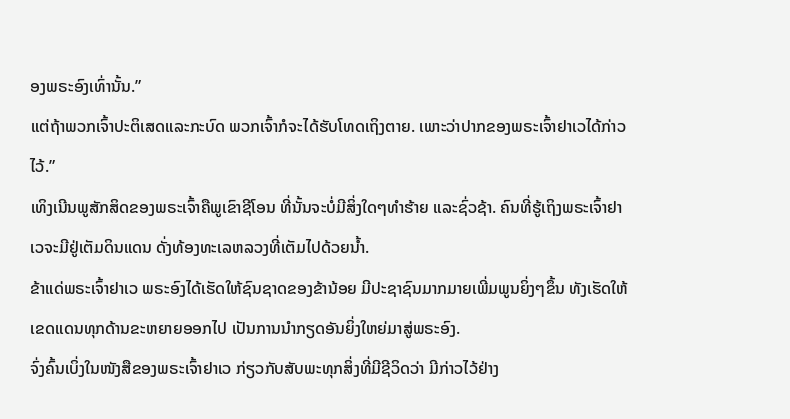ອງພຣະອົງເທົ່ານັ້ນ.”
ແຕ່ຖ້າພວກເຈົ້າປະຕິເສດແລະກະບົດ ພວກເຈົ້າກໍຈະໄດ້ຮັບໂທດເຖິງຕາຍ. ເພາະວ່າປາກຂອງພຣະເຈົ້າຢາເວໄດ້ກ່າວໄວ້.”
ເທິງເນີນພູສັກສິດຂອງພຣະເຈົ້າຄືພູເຂົາຊີໂອນ ທີ່ນັ້ນຈະບໍ່ມີສິ່ງໃດໆທຳຮ້າຍ ແລະຊົ່ວຊ້າ. ຄົນທີ່ຮູ້ເຖິງພຣະເຈົ້າຢາເວຈະມີຢູ່ເຕັມດິນແດນ ດັ່ງທ້ອງທະເລຫລວງທີ່ເຕັມໄປດ້ວຍນໍ້າ.
ຂ້າແດ່ພຣະເຈົ້າຢາເວ ພຣະອົງໄດ້ເຮັດໃຫ້ຊົນຊາດຂອງຂ້ານ້ອຍ ມີປະຊາຊົນມາກມາຍເພີ່ມພູນຍິ່ງໆຂຶ້ນ ທັງເຮັດໃຫ້ເຂດແດນທຸກດ້ານຂະຫຍາຍອອກໄປ ເປັນການນຳກຽດອັນຍິ່ງໃຫຍ່ມາສູ່ພຣະອົງ.
ຈົ່ງຄົ້ນເບິ່ງໃນໜັງສືຂອງພຣະເຈົ້າຢາເວ ກ່ຽວກັບສັບພະທຸກສິ່ງທີ່ມີຊີວິດວ່າ ມີກ່າວໄວ້ຢ່າງ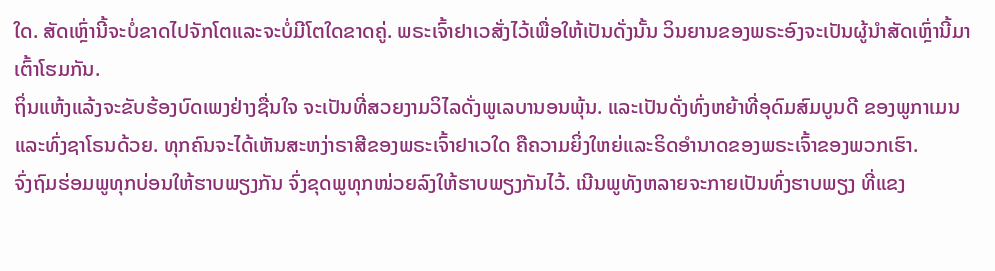ໃດ. ສັດເຫຼົ່ານີ້ຈະບໍ່ຂາດໄປຈັກໂຕແລະຈະບໍ່ມີໂຕໃດຂາດຄູ່. ພຣະເຈົ້າຢາເວສັ່ງໄວ້ເພື່ອໃຫ້ເປັນດັ່ງນັ້ນ ວິນຍານຂອງພຣະອົງຈະເປັນຜູ້ນຳສັດເຫຼົ່ານີ້ມາເຕົ້າໂຮມກັນ.
ຖິ່ນແຫ້ງແລ້ງຈະຂັບຮ້ອງບົດເພງຢ່າງຊື່ນໃຈ ຈະເປັນທີ່ສວຍງາມວິໄລດັ່ງພູເລບານອນພຸ້ນ. ແລະເປັນດັ່ງທົ່ງຫຍ້າທີ່ອຸດົມສົມບູນດີ ຂອງພູກາເມນ ແລະທົ່ງຊາໂຣນດ້ວຍ. ທຸກຄົນຈະໄດ້ເຫັນສະຫງ່າຣາສີຂອງພຣະເຈົ້າຢາເວໃດ ຄືຄວາມຍິ່ງໃຫຍ່ແລະຣິດອຳນາດຂອງພຣະເຈົ້າຂອງພວກເຮົາ.
ຈົ່ງຖົມຮ່ອມພູທຸກບ່ອນໃຫ້ຮາບພຽງກັນ ຈົ່ງຂຸດພູທຸກໜ່ວຍລົງໃຫ້ຮາບພຽງກັນໄວ້. ເນີນພູທັງຫລາຍຈະກາຍເປັນທົ່ງຮາບພຽງ ທີ່ແຂງ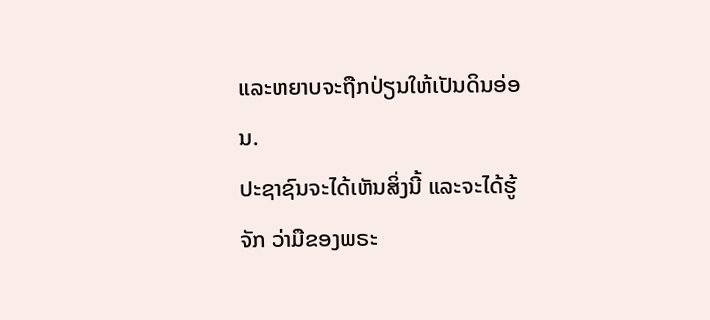ແລະຫຍາບຈະຖືກປ່ຽນໃຫ້ເປັນດິນອ່ອນ.
ປະຊາຊົນຈະໄດ້ເຫັນສິ່ງນີ້ ແລະຈະໄດ້ຮູ້ຈັກ ວ່າມືຂອງພຣະ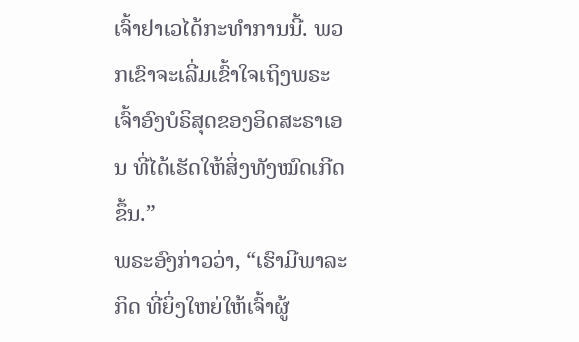ເຈົ້າຢາເວໄດ້ກະທຳການນີ້. ພວກເຂົາຈະເລີ່ມເຂົ້າໃຈເຖິງພຣະເຈົ້າອົງບໍຣິສຸດຂອງອິດສະຣາເອນ ທີ່ໄດ້ເຮັດໃຫ້ສິ່ງທັງໝົດເກີດຂຶ້ນ.”
ພຣະອົງກ່າວວ່າ, “ເຮົາມີພາລະກິດ ທີ່ຍິ່ງໃຫຍ່ໃຫ້ເຈົ້າຜູ້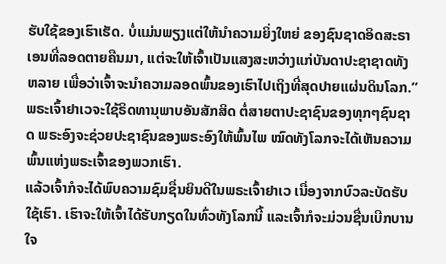ຮັບໃຊ້ຂອງເຮົາເຮັດ. ບໍ່ແມ່ນພຽງແຕ່ໃຫ້ນຳຄວາມຍິ່ງໃຫຍ່ ຂອງຊົນຊາດອິດສະຣາເອນທີ່ລອດຕາຍຄືນມາ, ແຕ່ຈະໃຫ້ເຈົ້າເປັນແສງສະຫວ່າງແກ່ບັນດາປະຊາຊາດທັງຫລາຍ ເພື່ອວ່າເຈົ້າຈະນຳຄວາມລອດພົ້ນຂອງເຮົາໄປເຖິງທີ່ສຸດປາຍແຜ່ນດິນໂລກ.”
ພຣະເຈົ້າຢາເວຈະໃຊ້ຣິດທານຸພາບອັນສັກສິດ ຕໍ່ສາຍຕາປະຊາຊົນຂອງທຸກໆຊົນຊາດ ພຣະອົງຈະຊ່ວຍປະຊາຊົນຂອງພຣະອົງໃຫ້ພົ້ນໄພ ໝົດທັງໂລກຈະໄດ້ເຫັນຄວາມພົ້ນແຫ່ງພຣະເຈົ້າຂອງພວກເຮົາ.
ແລ້ວເຈົ້າກໍຈະໄດ້ພົບຄວາມຊົມຊື່ນຍິນດີໃນພຣະເຈົ້າຢາເວ ເນື່ອງຈາກບົວລະບັດຮັບໃຊ້ເຮົາ. ເຮົາຈະໃຫ້ເຈົ້າໄດ້ຮັບກຽດໃນທົ່ວທັງໂລກນີ້ ແລະເຈົ້າກໍຈະມ່ວນຊື່ນເບີກບານໃຈ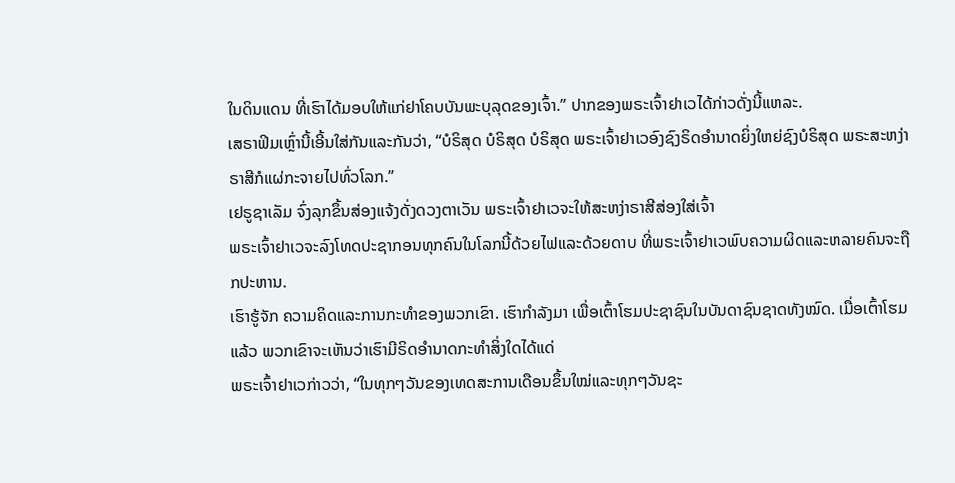ໃນດິນແດນ ທີ່ເຮົາໄດ້ມອບໃຫ້ແກ່ຢາໂຄບບັນພະບຸລຸດຂອງເຈົ້າ.” ປາກຂອງພຣະເຈົ້າຢາເວໄດ້ກ່າວດັ່ງນີ້ແຫລະ.
ເສຣາຟິມເຫຼົ່ານີ້ເອີ້ນໃສ່ກັນແລະກັນວ່າ, “ບໍຣິສຸດ ບໍຣິສຸດ ບໍຣິສຸດ ພຣະເຈົ້າຢາເວອົງຊົງຣິດອຳນາດຍິ່ງໃຫຍ່ຊົງບໍຣິສຸດ ພຣະສະຫງ່າຣາສີກໍແຜ່ກະຈາຍໄປທົ່ວໂລກ.”
ເຢຣູຊາເລັມ ຈົ່ງລຸກຂຶ້ນສ່ອງແຈ້ງດັ່ງດວງຕາເວັນ ພຣະເຈົ້າຢາເວຈະໃຫ້ສະຫງ່າຣາສີສ່ອງໃສ່ເຈົ້າ
ພຣະເຈົ້າຢາເວຈະລົງໂທດປະຊາກອນທຸກຄົນໃນໂລກນີ້ດ້ວຍໄຟແລະດ້ວຍດາບ ທີ່ພຣະເຈົ້າຢາເວພົບຄວາມຜິດແລະຫລາຍຄົນຈະຖືກປະຫານ.
ເຮົາຮູ້ຈັກ ຄວາມຄິດແລະການກະທຳຂອງພວກເຂົາ. ເຮົາກຳລັງມາ ເພື່ອເຕົ້າໂຮມປະຊາຊົນໃນບັນດາຊົນຊາດທັງໝົດ. ເມື່ອເຕົ້າໂຮມແລ້ວ ພວກເຂົາຈະເຫັນວ່າເຮົາມີຣິດອຳນາດກະທຳສິ່ງໃດໄດ້ແດ່
ພຣະເຈົ້າຢາເວກ່າວວ່າ, “ໃນທຸກໆວັນຂອງເທດສະການເດືອນຂຶ້ນໃໝ່ແລະທຸກໆວັນຊະ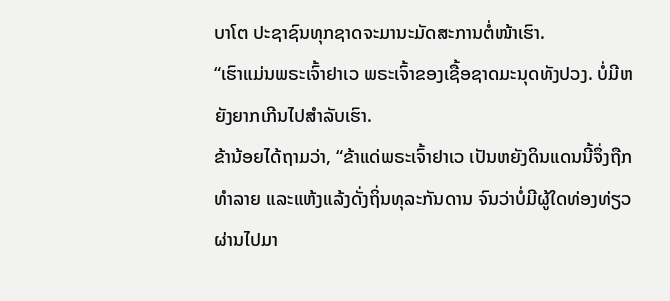ບາໂຕ ປະຊາຊົນທຸກຊາດຈະມານະມັດສະການຕໍ່ໜ້າເຮົາ.
“ເຮົາແມ່ນພຣະເຈົ້າຢາເວ ພຣະເຈົ້າຂອງເຊື້ອຊາດມະນຸດທັງປວງ. ບໍ່ມີຫຍັງຍາກເກີນໄປສຳລັບເຮົາ.
ຂ້ານ້ອຍໄດ້ຖາມວ່າ, “ຂ້າແດ່ພຣະເຈົ້າຢາເວ ເປັນຫຍັງດິນແດນນີ້ຈຶ່ງຖືກທຳລາຍ ແລະແຫ້ງແລ້ງດັ່ງຖິ່ນທຸລະກັນດານ ຈົນວ່າບໍ່ມີຜູ້ໃດທ່ອງທ່ຽວຜ່ານໄປມາ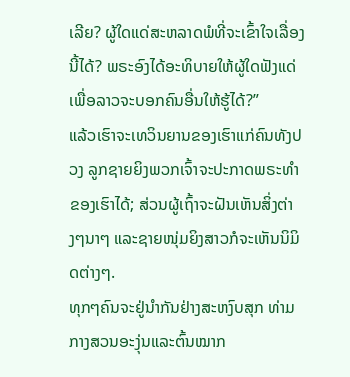ເລີຍ? ຜູ້ໃດແດ່ສະຫລາດພໍທີ່ຈະເຂົ້າໃຈເລື່ອງນີ້ໄດ້? ພຣະອົງໄດ້ອະທິບາຍໃຫ້ຜູ້ໃດຟັງແດ່ ເພື່ອລາວຈະບອກຄົນອື່ນໃຫ້ຮູ້ໄດ້?”
ແລ້ວເຮົາຈະເທວິນຍານຂອງເຮົາແກ່ຄົນທັງປວງ ລູກຊາຍຍິງພວກເຈົ້າຈະປະກາດພຣະທຳຂອງເຮົາໄດ້; ສ່ວນຜູ້ເຖົ້າຈະຝັນເຫັນສິ່ງຕ່າງໆນາໆ ແລະຊາຍໜຸ່ມຍິງສາວກໍຈະເຫັນນິມິດຕ່າງໆ.
ທຸກໆຄົນຈະຢູ່ນຳກັນຢ່າງສະຫງົບສຸກ ທ່າມກາງສວນອະງຸ່ນແລະຕົ້ນໝາກ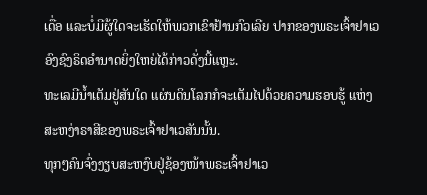ເດື່ອ ແລະບໍ່ມີຜູ້ໃດຈະເຮັດໃຫ້ພວກເຂົາຢ້ານກົວເລີຍ ປາກຂອງພຣະເຈົ້າຢາເວອົງຊົງຣິດອຳນາດຍິ່ງໃຫຍ່ໄດ້ກ່າວດັ່ງນີ້ແຫຼະ.
ທະເລມີນໍ້າເຕັມຢູ່ສັນໃດ ແຜ່ນດິນໂລກກໍຈະເຕັມໄປດ້ວຍຄວາມຮອບຮູ້ ແຫ່ງສະຫງ່າຣາສີຂອງພຣະເຈົ້າຢາເວສັນນັ້ນ.
ທຸກໆຄົນຈົ່ງງຽບສະຫງົບຢູ່ຊ້ອງໜ້າພຣະເຈົ້າຢາເວ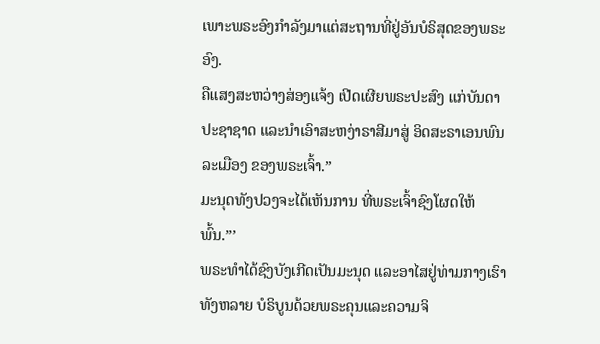ເພາະພຣະອົງກຳລັງມາແຕ່ສະຖານທີ່ຢູ່ອັນບໍຣິສຸດຂອງພຣະອົງ.
ຄືແສງສະຫວ່າງສ່ອງແຈ້ງ ເປີດເຜີຍພຣະປະສົງ ແກ່ບັນດາປະຊາຊາດ ແລະນຳເອົາສະຫງ່າຣາສີມາສູ່ ອິດສະຣາເອນພົນລະເມືອງ ຂອງພຣະເຈົ້າ.”
ມະນຸດທັງປວງຈະໄດ້ເຫັນການ ທີ່ພຣະເຈົ້າຊົງໂຜດໃຫ້ພົ້ນ.”’
ພຣະທຳໄດ້ຊົງບັງເກີດເປັນມະນຸດ ແລະອາໄສຢູ່ທ່າມກາງເຮົາທັງຫລາຍ ບໍຣິບູນດ້ວຍພຣະຄຸນແລະຄວາມຈິ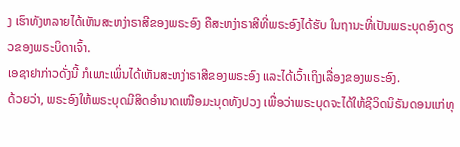ງ ເຮົາທັງຫລາຍໄດ້ເຫັນສະຫງ່າຣາສີຂອງພຣະອົງ ຄືສະຫງ່າຣາສີທີ່ພຣະອົງໄດ້ຮັບ ໃນຖານະທີ່ເປັນພຣະບຸດອົງດຽວຂອງພຣະບິດາເຈົ້າ.
ເອຊາຢາກ່າວດັ່ງນີ້ ກໍເພາະເພິ່ນໄດ້ເຫັນສະຫງ່າຣາສີຂອງພຣະອົງ ແລະໄດ້ເວົ້າເຖິງເລື່ອງຂອງພຣະອົງ.
ດ້ວຍວ່າ, ພຣະອົງໃຫ້ພຣະບຸດມີສິດອຳນາດເໜືອມະນຸດທັງປວງ ເພື່ອວ່າພຣະບຸດຈະໄດ້ໃຫ້ຊີວິດນິຣັນດອນແກ່ທຸ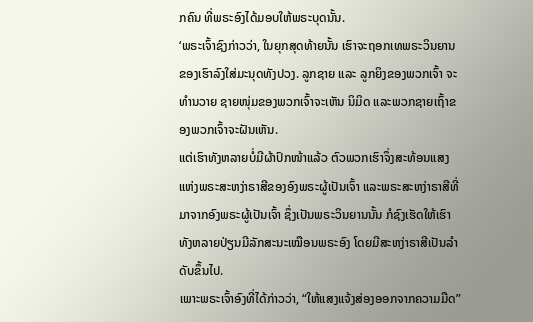ກຄົນ ທີ່ພຣະອົງໄດ້ມອບໃຫ້ພຣະບຸດນັ້ນ.
‘ພຣະເຈົ້າຊົງກ່າວວ່າ, ໃນຍຸກສຸດທ້າຍນັ້ນ ເຮົາຈະຖອກເທພຣະວິນຍານຂອງເຮົາລົງໃສ່ມະນຸດທັງປວງ. ລູກຊາຍ ແລະ ລູກຍິງຂອງພວກເຈົ້າ ຈະທຳນວາຍ ຊາຍໜຸ່ມຂອງພວກເຈົ້າຈະເຫັນ ນິມິດ ແລະພວກຊາຍເຖົ້າຂອງພວກເຈົ້າຈະຝັນເຫັນ.
ແຕ່ເຮົາທັງຫລາຍບໍ່ມີຜ້າປົກໜ້າແລ້ວ ຕົວພວກເຮົາຈຶ່ງສະທ້ອນແສງແຫ່ງພຣະສະຫງ່າຣາສີຂອງອົງພຣະຜູ້ເປັນເຈົ້າ ແລະພຣະສະຫງ່າຣາສີທີ່ມາຈາກອົງພຣະຜູ້ເປັນເຈົ້າ ຊຶ່ງເປັນພຣະວິນຍານນັ້ນ ກໍຊົງເຮັດໃຫ້ເຮົາທັງຫລາຍປ່ຽນມີລັກສະນະເໝືອນພຣະອົງ ໂດຍມີສະຫງ່າຣາສີເປັນລຳດັບຂຶ້ນໄປ.
ເພາະພຣະເຈົ້າອົງທີ່ໄດ້ກ່າວວ່າ, “ໃຫ້ແສງແຈ້ງສ່ອງອອກຈາກຄວາມມືດ”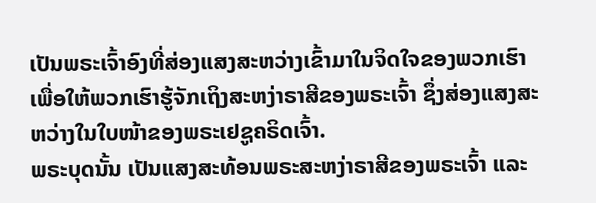ເປັນພຣະເຈົ້າອົງທີ່ສ່ອງແສງສະຫວ່າງເຂົ້າມາໃນຈິດໃຈຂອງພວກເຮົາ ເພື່ອໃຫ້ພວກເຮົາຮູ້ຈັກເຖິງສະຫງ່າຣາສີຂອງພຣະເຈົ້າ ຊຶ່ງສ່ອງແສງສະຫວ່າງໃນໃບໜ້າຂອງພຣະເຢຊູຄຣິດເຈົ້າ.
ພຣະບຸດນັ້ນ ເປັນແສງສະທ້ອນພຣະສະຫງ່າຣາສີຂອງພຣະເຈົ້າ ແລະ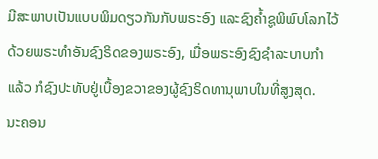ມີສະພາບເປັນແບບພິມດຽວກັນກັບພຣະອົງ ແລະຊົງຄໍ້າຊູພິພົບໂລກໄວ້ດ້ວຍພຣະທຳອັນຊົງຣິດຂອງພຣະອົງ, ເມື່ອພຣະອົງຊົງຊຳລະບາບກຳແລ້ວ ກໍຊົງປະທັບຢູ່ເບື້ອງຂວາຂອງຜູ້ຊົງຣິດທານຸພາບໃນທີ່ສູງສຸດ.
ນະຄອນ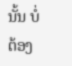ນັ້ນ ບໍ່ຕ້ອງ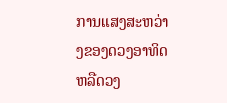ການແສງສະຫວ່າງຂອງດວງອາທິດ ຫລືດວງ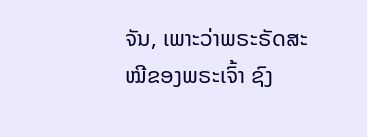ຈັນ, ເພາະວ່າພຣະຣັດສະໝີຂອງພຣະເຈົ້າ ຊົງ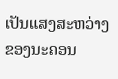ເປັນແສງສະຫວ່າງຂອງນະຄອນ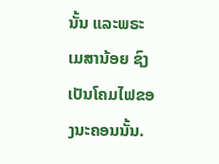ນັ້ນ ແລະພຣະເມສານ້ອຍ ຊົງເປັນໂຄມໄຟຂອງນະຄອນນັ້ນ.